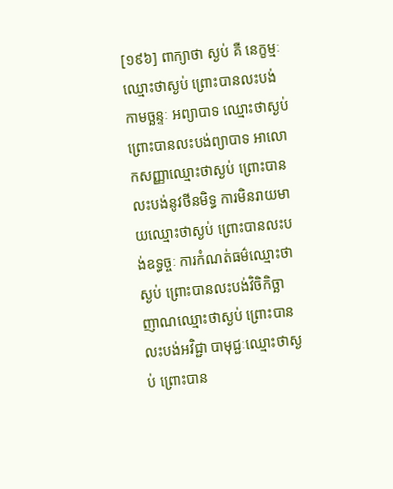[១៩៦] ពាក្យាថា ស្ងប់ គឺ នេក្ខម្មៈឈ្មោះថាស្ងប់ ព្រោះបានលះបង់កាមច្ឆន្ទៈ អព្យាបាទ ឈ្មោះថាស្ងប់ ព្រោះបានលះបង់ព្យាបាទ អាលោកសញ្ញាឈ្មោះថាស្ងប់ ព្រោះបានលះបង់នូវថីនមិទ្ធ ការមិនរាយមាយឈ្មោះថាស្ងប់ ព្រោះបានលះបង់ឧទ្ធច្ចៈ ការកំណត់ធម៌ឈ្មោះថាស្ងប់ ព្រោះបានលះបង់វិចិកិច្ឆា ញាណឈ្មោះថាស្ងប់ ព្រោះបានលះបង់អវិជ្ជា បាមុជ្ជៈឈ្មោះថាស្ងប់ ព្រោះបាន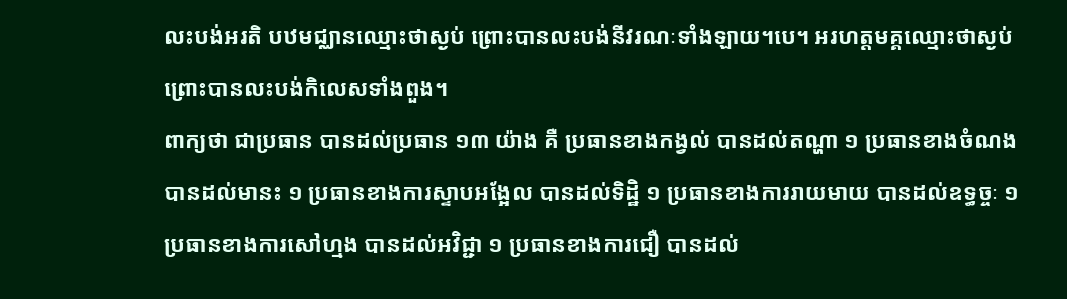លះបង់អរតិ បឋមជ្ឈានឈ្មោះថាស្ងប់ ព្រោះបានលះបង់នីវរណៈទាំងឡាយ។បេ។ អរហត្តមគ្គឈ្មោះថាស្ងប់ ព្រោះបានលះបង់កិលេសទាំងពួង។
ពាក្យថា ជាប្រធាន បានដល់ប្រធាន ១៣ យ៉ាង គឺ ប្រធានខាងកង្វល់ បានដល់តណ្ហា ១ ប្រធានខាងចំណង បានដល់មានះ ១ ប្រធានខាងការស្ទាបអង្អែល បានដល់ទិដ្ឋិ ១ ប្រធានខាងការរាយមាយ បានដល់ឧទ្ធច្ចៈ ១ ប្រធានខាងការសៅហ្មង បានដល់អវិជ្ជា ១ ប្រធានខាងការជឿ បានដល់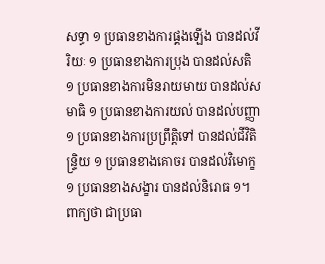សទ្ធា ១ ប្រធានខាងការផ្គងឡើង បានដល់វីរិយៈ ១ ប្រធានខាងការប្រុង បានដល់សតិ ១ ប្រធានខាងការមិនរាយមាយ បានដល់សមាធិ ១ ប្រធានខាងការយល់ បានដល់បញ្ញា ១ ប្រធានខាងការប្រព្រឹត្តិទៅ បានដល់ជីវិតិន្ទ្រិយ ១ ប្រធានខាងគោចរ បានដល់វិមោក្ខ ១ ប្រធានខាងសង្ខារ បានដល់និរោធ ១។
ពាក្យថា ជាប្រធា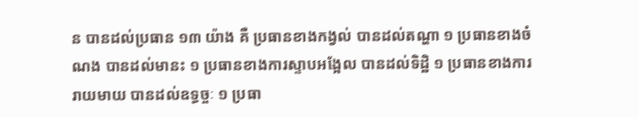ន បានដល់ប្រធាន ១៣ យ៉ាង គឺ ប្រធានខាងកង្វល់ បានដល់តណ្ហា ១ ប្រធានខាងចំណង បានដល់មានះ ១ ប្រធានខាងការស្ទាបអង្អែល បានដល់ទិដ្ឋិ ១ ប្រធានខាងការរាយមាយ បានដល់ឧទ្ធច្ចៈ ១ ប្រធា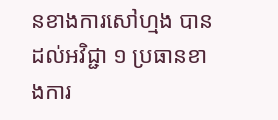នខាងការសៅហ្មង បានដល់អវិជ្ជា ១ ប្រធានខាងការ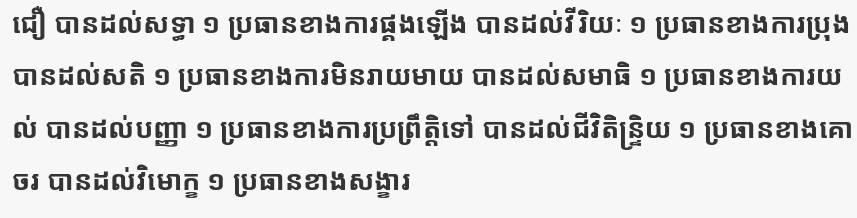ជឿ បានដល់សទ្ធា ១ ប្រធានខាងការផ្គងឡើង បានដល់វីរិយៈ ១ ប្រធានខាងការប្រុង បានដល់សតិ ១ ប្រធានខាងការមិនរាយមាយ បានដល់សមាធិ ១ ប្រធានខាងការយល់ បានដល់បញ្ញា ១ ប្រធានខាងការប្រព្រឹត្តិទៅ បានដល់ជីវិតិន្ទ្រិយ ១ ប្រធានខាងគោចរ បានដល់វិមោក្ខ ១ ប្រធានខាងសង្ខារ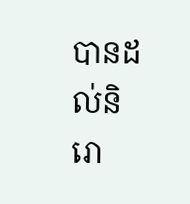បានដល់និរោ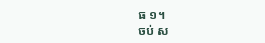ធ ១។
ចប់ ស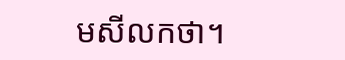មសីលកថា។